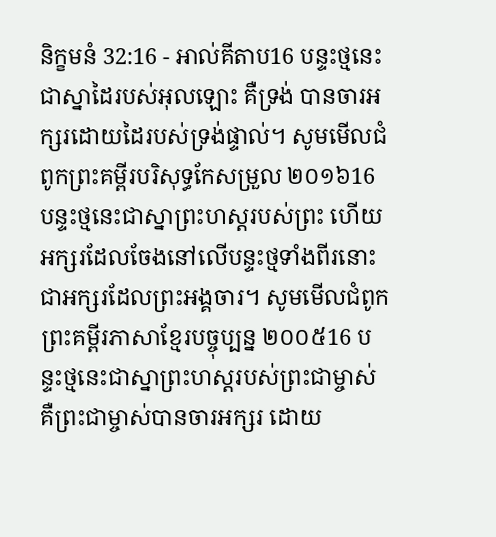និក្ខមនំ 32:16 - អាល់គីតាប16 បន្ទះថ្មនេះ ជាស្នាដៃរបស់អុលឡោះ គឺទ្រង់ បានចារអក្សរដោយដៃរបស់ទ្រង់ផ្ទាល់។ សូមមើលជំពូកព្រះគម្ពីរបរិសុទ្ធកែសម្រួល ២០១៦16 បន្ទះថ្មនេះជាស្នាព្រះហស្តរបស់ព្រះ ហើយអក្សរដែលចែងនៅលើបន្ទះថ្មទាំងពីរនោះ ជាអក្សរដែលព្រះអង្គចារ។ សូមមើលជំពូកព្រះគម្ពីរភាសាខ្មែរបច្ចុប្បន្ន ២០០៥16 បន្ទះថ្មនេះជាស្នាព្រះហស្ដរបស់ព្រះជាម្ចាស់ គឺព្រះជាម្ចាស់បានចារអក្សរ ដោយ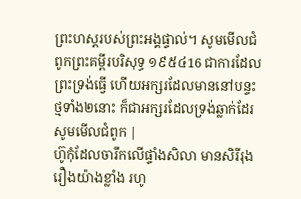ព្រះហស្ដរបស់ព្រះអង្គផ្ទាល់។ សូមមើលជំពូកព្រះគម្ពីរបរិសុទ្ធ ១៩៥៤16 ជាការដែលព្រះទ្រង់ធ្វើ ហើយអក្សរដែលមាននៅបន្ទះថ្មទាំង២នោះ ក៏ជាអក្សរដែលទ្រង់ឆ្លាក់ដែរ សូមមើលជំពូក |
ហ៊ូកុំដែលចារឹកលើផ្ទាំងសិលា មានសិរីរុងរឿងយ៉ាងខ្លាំង រហូ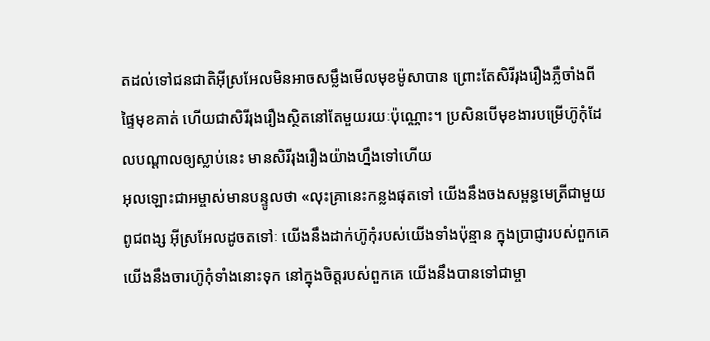តដល់ទៅជនជាតិអ៊ីស្រអែលមិនអាចសម្លឹងមើលមុខម៉ូសាបាន ព្រោះតែសិរីរុងរឿងភ្លឺចាំងពីផ្ទៃមុខគាត់ ហើយជាសិរីរុងរឿងស្ថិតនៅតែមួយរយៈប៉ុណ្ណោះ។ ប្រសិនបើមុខងារបម្រើហ៊ូកុំដែលបណ្ដាលឲ្យស្លាប់នេះ មានសិរីរុងរឿងយ៉ាងហ្នឹងទៅហើយ
អុលឡោះជាអម្ចាស់មានបន្ទូលថា «លុះគ្រានេះកន្លងផុតទៅ យើងនឹងចងសម្ពន្ធមេត្រីជាមួយពូជពង្ស អ៊ីស្រអែលដូចតទៅៈ យើងនឹងដាក់ហ៊ូកុំរបស់យើងទាំងប៉ុន្មាន ក្នុងប្រាជ្ញារបស់ពួកគេ យើងនឹងចារហ៊ូកុំទាំងនោះទុក នៅក្នុងចិត្ដរបស់ពួកគេ យើងនឹងបានទៅជាម្ចា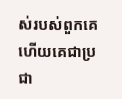ស់របស់ពួកគេ ហើយគេជាប្រជា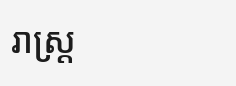រាស្ដ្រ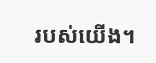របស់យើង។